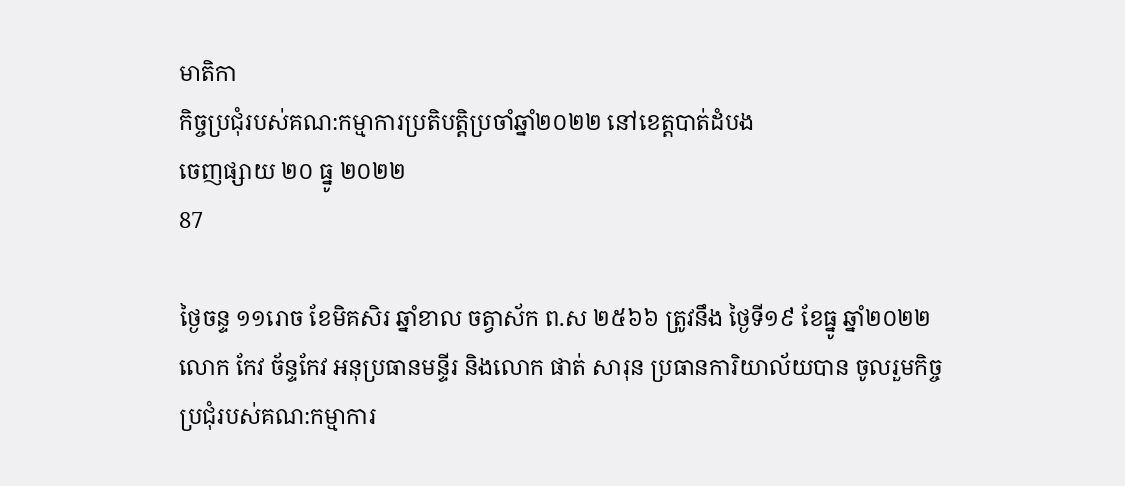មាតិកា
កិច្ចប្រជុំរបស់គណ:កម្មាការប្រតិបត្តិប្រចាំឆ្នាំ២០២២ នៅខេត្តបាត់ដំបង
ចេញផ្សាយ ២០ ធ្នូ ២០២២
87

ថ្ងៃចន្ទ ១១រោច ខែមិគសិរ ឆ្នាំខាល ចត្វាស័ក ព.ស ២៥៦៦ ត្រូវនឹង ថ្ងៃទី១៩ ខែធ្នូ ឆ្នាំ២០២២ លោក កែវ ច័ន្ទកែវ អនុប្រធានមន្ទីរ និងលោក ផាត់ សារុន ប្រធានការិយាល័យបាន ចូលរួមកិច្ចប្រជុំរបស់គណ:កម្មាការ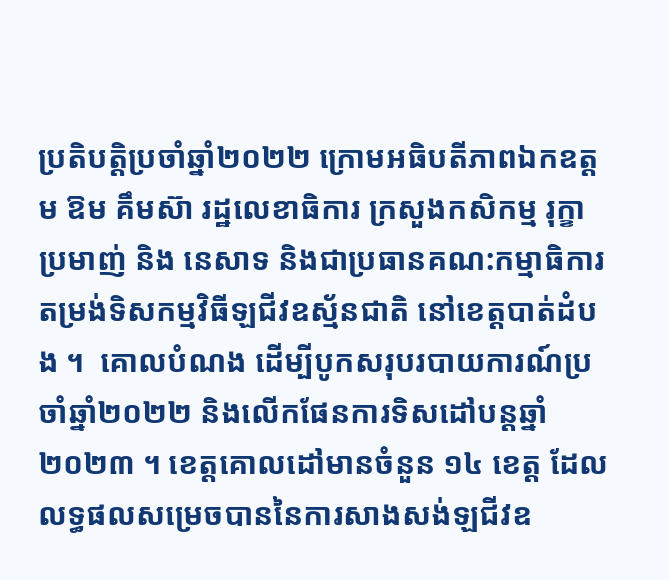ប្រតិបត្តិប្រចាំឆ្នាំ២០២២ ក្រោមអធិបតីភាពឯកឧត្តម ឱម គឹមស៊ា រដ្ឋលេខាធិការ ក្រសួងកសិកម្ម រុក្ខាប្រមាញ់ និង នេសាទ និងជាប្រធានគណ:កម្មាធិការតម្រង់ទិសកម្មវិធីឡជីវឧស្ម័នជាតិ នៅខេត្តបាត់ដំបង ។  គោលបំណង ដើម្បីបូកសរុបរបាយការណ៍ប្រចាំឆ្នាំ២០២២ និងលើកផែនការទិសដៅបន្តឆ្នាំ២០២៣ ។ ខេត្តគោលដៅមានចំនួន ១៤ ខេត្ត ដែលលទ្ធផលសម្រេចបាននៃការសាងសង់ឡជីវឧ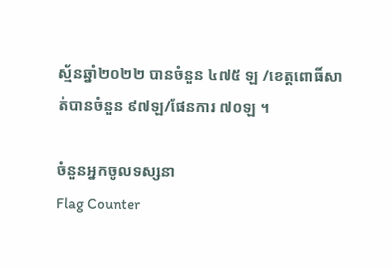ស្ម័នឆ្នាំ២០២២ បានចំនួន ៤៧៥ ឡ /ខេត្តពោធិ៍សាត់បានចំនួន ៩៧ឡ/ផែនការ ៧០ឡ ។

ចំនួនអ្នកចូលទស្សនា
Flag Counter